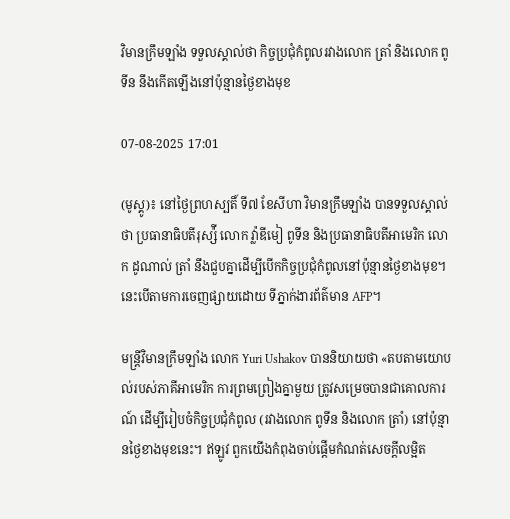វិមានក្រឹមឡាំង ទទួលស្គាល់ថា កិច្ចប្រជុំកំពូលរវាងលោក ត្រាំ និងលោក ពូទីន នឹងកើតឡើងនៅប៉ុន្មានថ្ងៃខាងមុខ

07-08-2025 17:01

(មូស្គូ)៖ នៅថ្ងៃព្រហស្បតិ៍ ទី៧ ខែសីហា វិមានក្រឹមឡាំង បានទទួលស្គាល់ថា ប្រធានាធិបតីរុស្ស៉ី លោក វ៉្លាឌីមៀ ពូទីន និងប្រធានាធិបតីអាមេរិក លោក ដូណាល់ ត្រាំ នឹងជួបគ្នាដើម្បីបើកកិច្ចប្រជុំកំពូលនៅប៉ុន្មានថ្ងៃខាងមុខ។ នេះបើតាមការចេញផ្សាយដោយ ទីភ្នាក់ងារព័ត៌មាន AFP។

មន្រ្តីវិមានក្រឹមឡាំង លោក Yuri Ushakov បាននិយាយថា «តបតាមយោបល់របស់ភាគីអាមេរិក ការព្រមព្រៀងគ្នាមួយ ត្រូវសម្រេចបានជាគោលការណ៍ ដើម្បីរៀបចំកិច្ចប្រជុំកំពូល (រវាងលោក ពូទីន និងលោក ត្រាំ) នៅប៉ុន្មានថ្ងៃខាងមុខនេះ។ ឥឡូវ ពួកយើងកំពុងចាប់ផ្តើមកំណត់សេចក្តីលម្អិត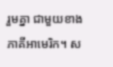រួមគ្នា ជាមួយខាងភាគីអាមេរិក។ ស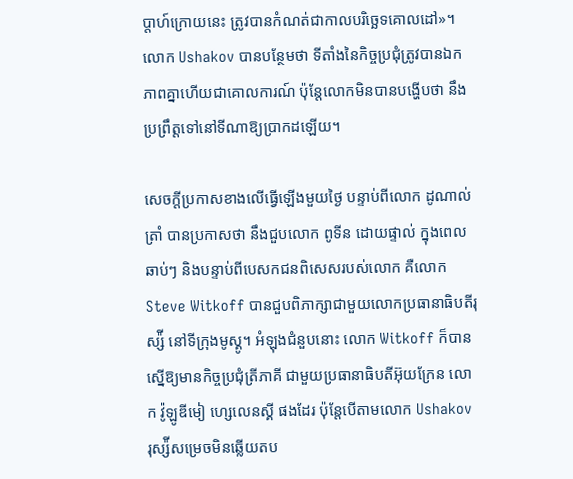ប្តាហ៍ក្រោយនេះ ត្រូវបានកំណត់ជាកាលបរិច្ឆេទគោលដៅ»។ លោក Ushakov បានបន្ថែមថា ទីតាំងនៃកិច្ចប្រជុំត្រូវបានឯកភាពគ្នាហើយជាគោលការណ៍ ប៉ុន្តែលោកមិនបានបង្ហើបថា នឹងប្រព្រឹត្តទៅនៅទីណាឱ្យប្រាកដឡើយ។

សេចក្តីប្រកាសខាងលើធ្វើឡើងមួយថ្ងៃ បន្ទាប់ពីលោក ដូណាល់ ត្រាំ បានប្រកាសថា នឹងជួបលោក ពូទីន ដោយផ្ទាល់ ក្នុងពេលឆាប់ៗ និងបន្ទាប់ពីបេសកជនពិសេសរបស់លោក គឺលោក Steve Witkoff បានជួបពិភាក្សាជាមួយលោកប្រធានាធិបតីរុស្ស៉ី នៅទីក្រុងមូស្គូ។ អំឡុងជំនួបនោះ លោក Witkoff ក៏បានស្នើឱ្យមានកិច្ចប្រជុំត្រីភាគី ជាមួយប្រធានាធិបតីអ៊ុយក្រែន លោក វ៉ូឡូឌីមៀ ហ្សេលេនស្គី ផងដែរ ប៉ុន្តែបើតាមលោក Ushakov រុស្ស៉ីសម្រេចមិនឆ្លើយតប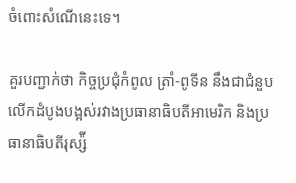ចំពោះសំណើនេះទេ។

គួរបញ្ជាក់ថា កិច្ចប្រជុំកំពូល ត្រាំ-ពូទីន នឹងជាជំនួបលើកដំបូងបង្អស់រវាងប្រធានាធិបតីអាមេរិក និងប្រធានាធិបតីរុស្ស៉ី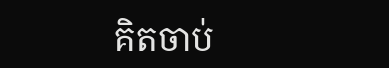គិតចាប់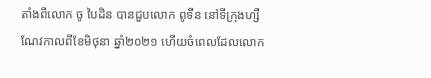តាំងពីលោក ចូ បៃដិន បានជួបលោក ពូទីន នៅទីក្រុងហ្សឺណែវកាលពីខែមិថុនា ឆ្នាំ២០២១ ហើយចំពេលដែលលោក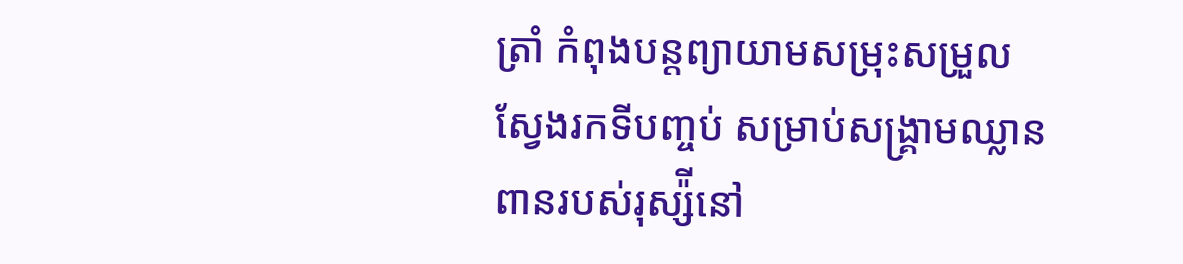ត្រាំ កំពុងបន្តព្យាយាមសម្រុះសម្រួលស្វែងរកទីបញ្ចប់ សម្រាប់សង្រ្គាមឈ្លានពានរបស់រុស្ស៉ីនៅ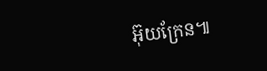អ៊ុយក្រែន៕